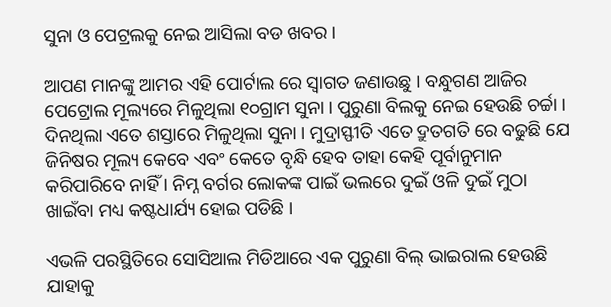ସୁନା ଓ ପେଟ୍ରଲକୁ ନେଇ ଆସିଲା ବଡ ଖବର ।

ଆପଣ ମାନଙ୍କୁ ଆମର ଏହି ପୋର୍ଟାଲ ରେ ସ୍ୱାଗତ ଜଣାଉଛୁ । ବନ୍ଧୁଗଣ ଆଜିର ପେଟ୍ରୋଲ ମୂଲ୍ୟରେ ମିଳୁଥିଲା ୧୦ଗ୍ରାମ ସୁନା । ପୁରୁଣା ବିଲକୁ ନେଇ ହେଉଛି ଚର୍ଚ୍ଚା । ଦିନଥିଲା ଏତେ ଶସ୍ତାରେ ମିଳୁଥିଲା ସୁନା । ମୁଦ୍ରାସ୍ଫୀତି ଏତେ ଦ୍ରୁତଗତି ରେ ବଢୁଛି ଯେ ଜିନିଷର ମୂଲ୍ୟ କେବେ ଏବଂ କେତେ ବୃନ୍ଧି ହେବ ତାହା କେହି ପୂର୍ବାନୁମାନ କରିପାରିବେ ନାହିଁ । ନିମ୍ନ ବର୍ଗର ଲୋକଙ୍କ ପାଇଁ ଭଲରେ ଦୁଇଁ ଓଳି ଦୁଇଁ ମୁଠା ଖାଇଁବା ମଧ୍ୟ କଷ୍ଟଧାର୍ଯ୍ୟ ହୋଇ ପଡିଛି ।

ଏଭଳି ପରସ୍ଥିତିରେ ସୋସିଆଲ ମିଡିଆରେ ଏକ ପୁରୁଣା ବିଲ୍ ଭାଇରାଲ ହେଉଛି ଯାହାକୁ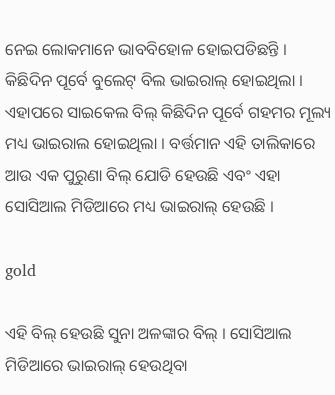ନେଇ ଲୋକମାନେ ଭାବବିହୋଳ ହୋଇପଡିଛନ୍ତି । କିଛିଦିନ ପୂର୍ବେ ବୁଲେଟ୍ ବିଲ ଭାଇରାଲ୍ ହୋଇଥିଲା । ଏହାପରେ ସାଇକେଲ ବିଲ୍ କିଛିଦିନ ପୂର୍ବେ ଗହମର ମୂଲ୍ୟ ମଧ୍ୟ ଭାଇରାଲ ହୋଇଥିଲା । ବର୍ତ୍ତମାନ ଏହି ତାଲିକାରେ ଆଉ ଏକ ପୁରୁଣା ବିଲ୍ ଯୋଡି ହେଉଛି ଏବଂ ଏହା ସୋସିଆଲ ମିଡିଆରେ ମଧ୍ୟ ଭାଇରାଲ୍ ହେଉଛି ।

gold

ଏହି ବିଲ୍ ହେଉଛି ସୁନା ଅଳଙ୍କାର ବିଲ୍ । ସୋସିଆଲ ମିଡିଆରେ ଭାଇରାଲ୍ ହେଉଥିବା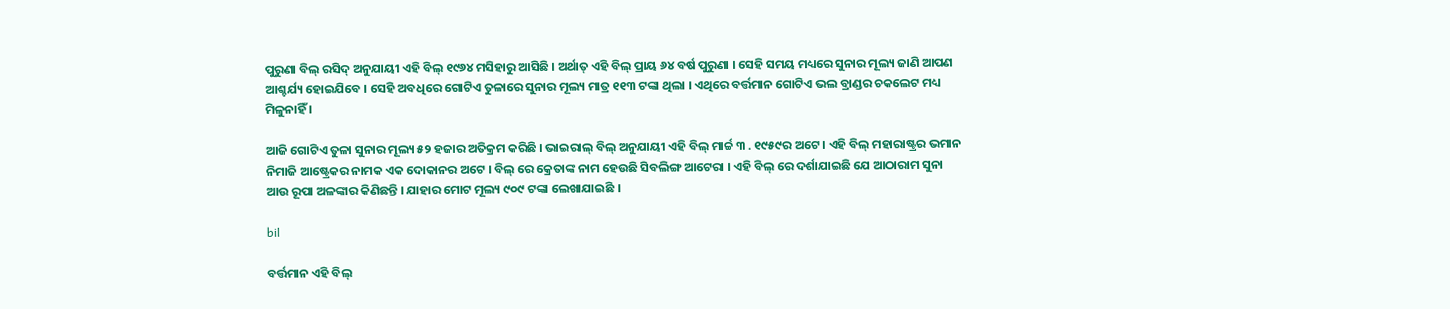ପୁରୁଣା ବିଲ୍ ରସିଦ୍ ଅନୁଯାୟୀ ଏହି ବିଲ୍ ୧୯୬୪ ମସିହାରୁ ଆସିଛି । ଅର୍ଥାତ୍ ଏହି ବିଲ୍ ପ୍ରାୟ ୬୪ ବର୍ଷ ପୁରୁଣା । ସେହି ସମୟ ମଧ୍ୟରେ ସୁନାର ମୂଲ୍ୟ ଜାଣି ଆପଣ ଆଶ୍ଚର୍ଯ୍ୟ ହୋଇଯିବେ । ସେହି ଅବଧିରେ ଗୋଟିଏ ତୁଳାରେ ସୁନାର ମୂଲ୍ୟ ମାତ୍ର ୧୧୩ ଟଙ୍କା ଥିଲା । ଏଥିରେ ବର୍ତ୍ତମାନ ଗୋଟିଏ ଭଲ ବ୍ରାଣ୍ଡର ଚକଲେଟ ମଧ୍ୟ ମିଳୁନାହିଁ ।

ଆଜି ଗୋଟିଏ ତୁଳା ସୁନାର ମୂଲ୍ୟ ୫୨ ହଜାର ଅତିକ୍ରମ କରିଛି । ଭାଇରାଲ୍ ବିଲ୍ ଅନୁଯାୟୀ ଏହି ବିଲ୍ ମାର୍ଚ୍ଚ ୩ . ୧୯୫୯ର ଅଟେ । ଏହି ବିଲ୍ ମହାରାଷ୍ଟ୍ରର ଭମାନ ନିମାଜି ଆଷ୍ଟ୍ରେକର ନାମକ ଏକ ଦୋକାନର ଅଟେ । ବିଲ୍ ରେ କ୍ରେତାଙ୍କ ନାମ ହେଉଛି ସିବଲିଙ୍ଗ ଆଟେରା । ଏହି ବିଲ୍ ରେ ଦର୍ଶାଯାଇଛି ଯେ ଆଠାରାମ ସୁନା ଆଉ ରୂପା ଅଳଙ୍କାର କିଣିଛନ୍ତି । ଯାହାର ମୋଟ ମୂଲ୍ୟ ୯୦୯ ଟଙ୍କା ଲେଖାଯାଇଛି ।

bil

ବର୍ତ୍ତମାନ ଏହି ବିଲ୍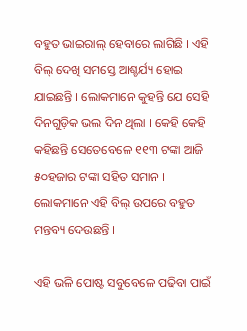ବହୁତ ଭାଇରାଲ୍ ହେବାରେ ଲାଗିଛି । ଏହି ବିଲ୍ ଦେଖି ସମସ୍ତେ ଆଶ୍ଚର୍ଯ୍ୟ ହୋଇ ଯାଇଛନ୍ତି । ଲୋକମାନେ କୁହନ୍ତି ଯେ ସେହି ଦିନଗୁଡ଼ିକ ଭଲ ଦିନ ଥିଲା । କେହି କେହି କହିଛନ୍ତି ସେତେବେଳେ ୧୧୩ ଟଙ୍କା ଆଜି ୫୦ହଜାର ଟଙ୍କା ସହିତ ସମାନ । ଲୋକମାନେ ଏହି ବିଲ୍ ଉପରେ ବହୁତ ମନ୍ତବ୍ୟ ଦେଉଛନ୍ତି ।

ଏହି ଭଳି ପୋଷ୍ଟ ସବୁବେଳେ ପଢିବା ପାଇଁ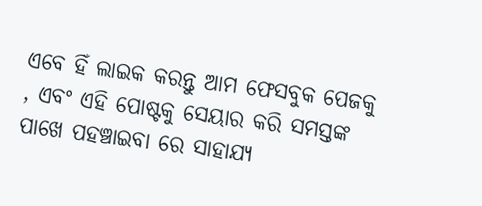ଏବେ ହିଁ ଲାଇକ କରନ୍ତୁ ଆମ ଫେସବୁକ ପେଜକୁ , ଏବଂ ଏହି ପୋଷ୍ଟକୁ ସେୟାର କରି ସମସ୍ତଙ୍କ ପାଖେ ପହଞ୍ଚାଇବା ରେ ସାହାଯ୍ୟ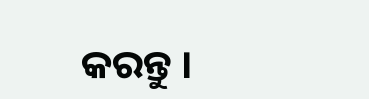କରନ୍ତୁ ।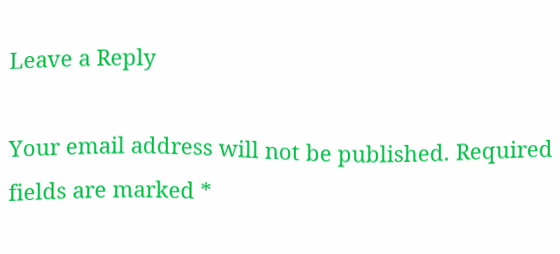Leave a Reply

Your email address will not be published. Required fields are marked *